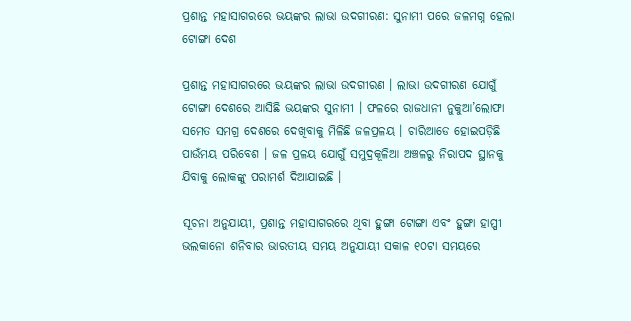ପ୍ରଶାନ୍ତ ମହାସାଗରରେ ଭୟଙ୍କର ଲାଭା ଉଦଗୀରଣ: ସୁନାମୀ ପରେ ଜଳମଗ୍ନ ହେଲା ଟୋଙ୍ଗା ଦେଶ

ପ୍ରଶାନ୍ତ ମହାସାଗରରେ ଭୟଙ୍କର ଲାଭା ଉଦଗୀରଣ । ଲାଭା ଉଦଗୀରଣ ଯୋଗୁଁ ଟୋଙ୍ଗା ଦେଶରେ ଆସିଛି ଭୟଙ୍କର ସୁନାମୀ । ଫଳରେ ରାଜଧାନୀ ନୁକୁଆ’ଲୋଫା ସମେତ ସମଗ୍ର ଦେଶରେ ଦେଖିବାକୁ ମିଳିଛି ଜଳପ୍ରଳୟ । ଚାରିଆଡେ ହୋଇପଡ଼ିଛି ପାଉଁମୟ ପରିବେଶ । ଜଳ ପ୍ରଳୟ ଯୋଗୁଁ ସମୁଦ୍ରକୂଳିଆ ଅଞ୍ଚଳରୁ ନିରାପଦ ସ୍ଥାନକୁ ଯିବାକୁ ଲୋକଙ୍କୁ ପରାମର୍ଶ ଦିଆଯାଇଛି ।

ସୂଚନା ଅନୁଯାୟୀ, ପ୍ରଶାନ୍ତ ମହାସାଗରରେ ଥିବା ହୁଙ୍ଗା ଟୋଙ୍ଗା ଏବଂ ହୁଙ୍ଗା ହାପ୍ପୀ ଭଲକାନୋ ଶନିବାର ଭାରତୀୟ ସମୟ ଅନୁଯାୟୀ ସକାଳ ୧୦ଟା ସମୟରେ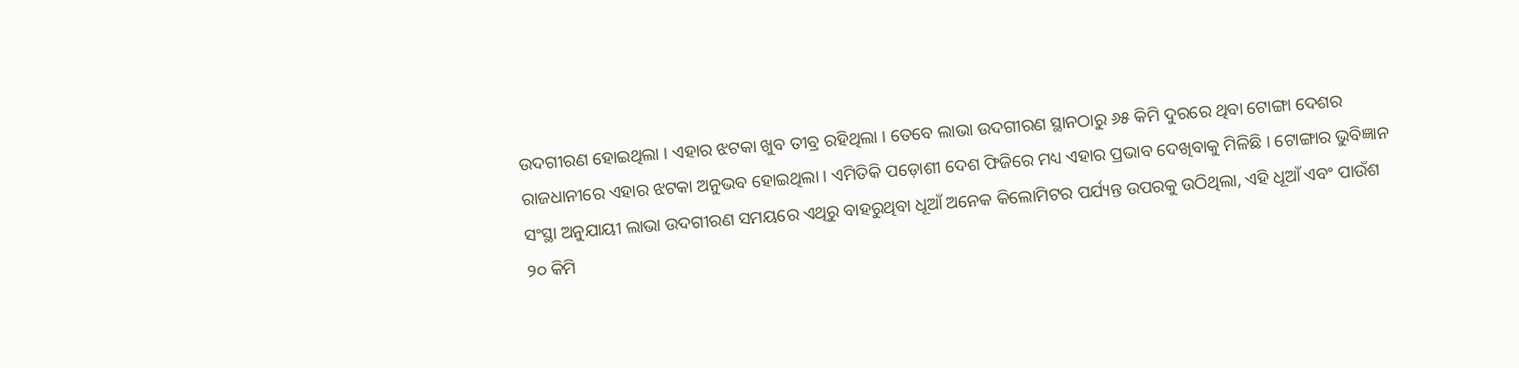ଉଦଗୀରଣ ହୋଇଥିଲା । ଏହାର ଝଟକା ଖୁବ ତୀବ୍ର ରହିଥିଲା । ତେବେ ଲାଭା ଉଦଗୀରଣ ସ୍ଥାନଠାରୁ ୬୫ କିମି ଦୁରରେ ଥିବା ଟୋଙ୍ଗା ଦେଶର ରାଜଧାନୀରେ ଏହାର ଝଟକା ଅନୁଭବ ହୋଇଥିଲା । ଏମିତିକି ପଡ଼ୋଶୀ ଦେଶ ଫିଜିରେ ମଧ୍ୟ ଏହାର ପ୍ରଭାବ ଦେଖିବାକୁ ମିଳିଛି । ଟୋଙ୍ଗାର ଭୁବିଜ୍ଞାନ ସଂସ୍ଥା ଅନୁଯାୟୀ ଲାଭା ଉଦଗୀରଣ ସମୟରେ ଏଥିରୁ ବାହରୁଥିବା ଧୂଆଁ ଅନେକ କିଲୋମିଟର ପର୍ଯ୍ୟନ୍ତ ଉପରକୁ ଉଠିଥିଲା, ଏହି ଧୂଆଁ ଏବଂ ପାଉଁଶ ୨୦ କିମି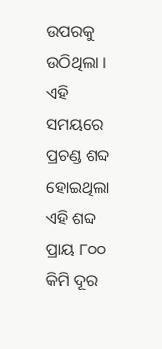ଉପରକୁ ଉଠିଥିଲା । ଏହି ସମୟରେ ପ୍ରଚଣ୍ଡ ଶବ୍ଦ ହୋଇଥିଲା ଏହି ଶବ୍ଦ ପ୍ରାୟ ୮୦୦ କିମି ଦୂର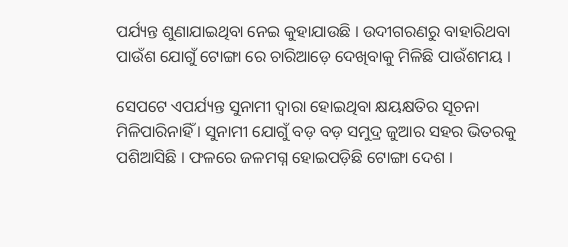ପର୍ଯ୍ୟନ୍ତ ଶୁଣାଯାଇଥିବା ନେଇ କୁହାଯାଉଛି । ଉଦୀଗରଣରୁ ବାହାରିଥବା ପାଉଁଶ ଯୋଗୁଁ ଟୋଙ୍ଗା ରେ ଚାରିଆଡ଼େ ଦେଖିବାକୁ ମିଳିଛି ପାଉଁଶମୟ ।

ସେପଟେ ଏପର୍ଯ୍ୟନ୍ତ ସୁନାମୀ ଦ୍ୱାରା ହୋଇଥିବା କ୍ଷୟକ୍ଷତିର ସୂଚନା ମିଳିପାରିନାହିଁ । ସୁନାମୀ ଯୋଗୁଁ ବଡ଼ ବଡ଼ ସମୁଦ୍ର ଜୁଆର ସହର ଭିତରକୁ ପଶିଆସିଛି । ଫଳରେ ଜଳମଗ୍ନ ହୋଇପଡ଼ିଛି ଟୋଙ୍ଗା ଦେଶ ।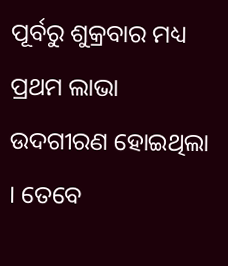ପୂର୍ବରୁ ଶୁକ୍ରବାର ମଧ୍ୟ ପ୍ରଥମ ଲାଭା ଉଦଗୀରଣ ହୋଇଥିଲା । ତେବେ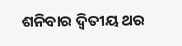ଶନିବାର ଦ୍ୱିତୀୟ ଥର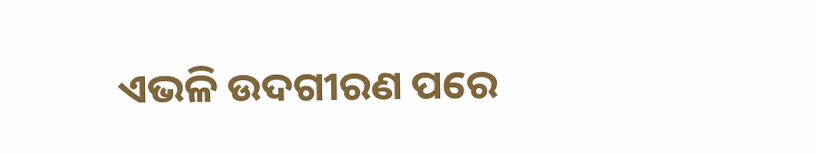ଏଭଳି ଉଦଗୀରଣ ପରେ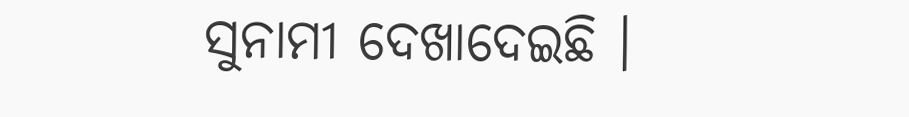ସୁନାମୀ ଦେଖାଦେଇଛି ।